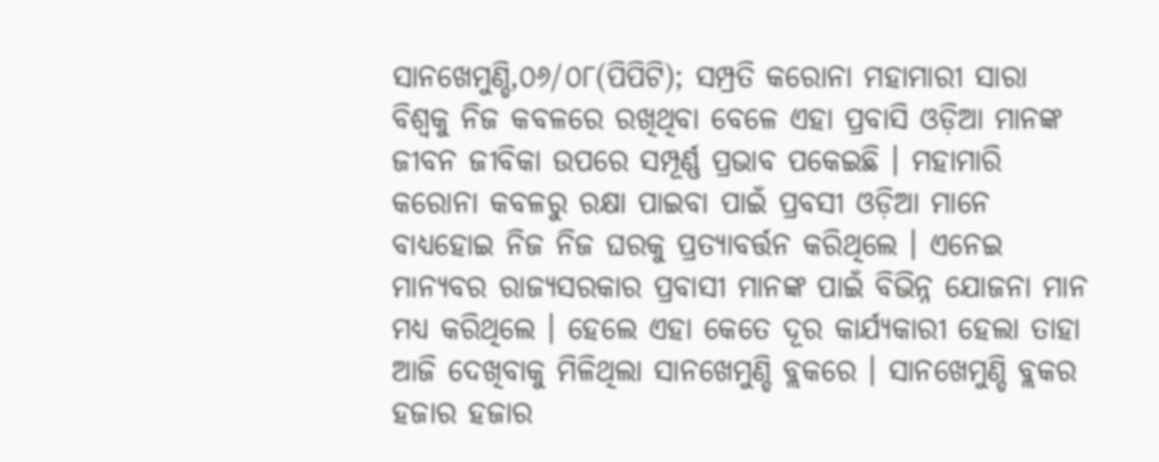ସାନଖେମୁଣ୍ଡି,୦୬/୦୮(ପିପିଟି); ସମ୍ପ୍ରତି କରୋନା ମହାମାରୀ ସାରା ବିଶ୍ୱକୁ ନିଜ କବଳରେ ରଖିଥିବା ବେଳେ ଏହା ପ୍ରବାସି ଓଡ଼ିଆ ମାନଙ୍କ ଜୀବନ ଜୀବିକା ଉପରେ ସମ୍ପୂର୍ଣ୍ଣ ପ୍ରଭାବ ପକେଇଛି । ମହାମାରି କରୋନା କବଳରୁ ରକ୍ଷା ପାଇବା ପାଇଁ ପ୍ରବସୀ ଓଡ଼ିଆ ମାନେ ବାଧ୍ୟହୋଇ ନିଜ ନିଜ ଘରକୁ ପ୍ରତ୍ୟାବର୍ତ୍ତନ କରିଥିଲେ । ଏନେଇ ମାନ୍ୟବର ରାଜ୍ୟସରକାର ପ୍ରବାସୀ ମାନଙ୍କ ପାଇଁ ବିଭିନ୍ନ ଯୋଜନା ମାନ ମଧ୍ୟ କରିଥିଲେ । ହେଲେ ଏହା କେତେ ଦୂର କାର୍ଯ୍ୟକାରୀ ହେଲା ତାହା ଆଜି ଦେଖିବାକୁ ମିଳିଥିଲା ସାନଖେମୁଣ୍ଡି ବ୍ଲକରେ । ସାନଖେମୁଣ୍ଡି ବ୍ଲକର ହଜାର ହଜାର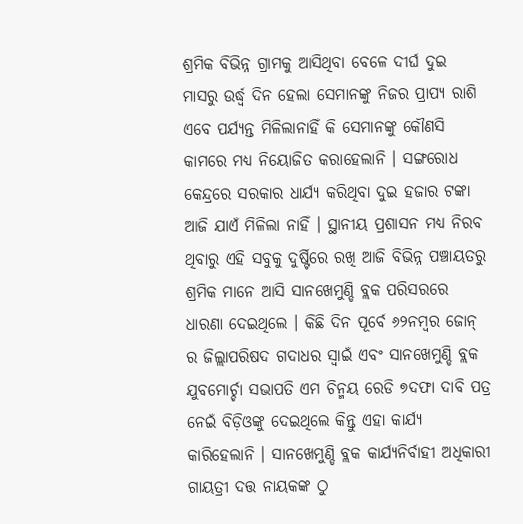ଶ୍ରମିକ ବିଭିନ୍ନ ଗ୍ରାମକୁ ଆସିଥିବା ବେଳେ ଦୀର୍ଘ ଦୁଇ ମାସରୁ ଉର୍ଦ୍ଧ୍ବ ଦିନ ହେଲା ସେମାନଙ୍କୁ ନିଜର ପ୍ରାପ୍ୟ ରାଶି ଏବେ ପର୍ଯ୍ୟନ୍ତ ମିଳିଲାନାହିଁ କି ସେମାନଙ୍କୁ କୌଣସି କାମରେ ମଧ୍ୟ ନିୟୋଜିତ କରାହେଲାନି । ସଙ୍ଗରୋଧ କେନ୍ଦ୍ରରେ ସରକାର ଧାର୍ଯ୍ୟ କରିଥିବା ଦୁଇ ହଜାର ଟଙ୍କା ଆଜି ଯାଏଁ ମିଳିଲା ନାହିଁ । ସ୍ଥାନୀୟ ପ୍ରଶାସନ ମଧ୍ୟ ନିରବ ଥିବାରୁ ଏହି ସବୁକୁ ଦୁର୍ଷ୍ଟିରେ ରଖି ଆଜି ବିଭିନ୍ନ ପଞ୍ଚାୟତରୁ ଶ୍ରମିକ ମାନେ ଆସି ସାନଖେମୁଣ୍ଡି ବ୍ଲକ ପରିସରରେ ଧାରଣା ଦେଇଥିଲେ । କିଛି ଦିନ ପୂର୍ବେ ୬୨ନମ୍ବର ଜୋନ୍ ର ଜିଲ୍ଲାପରିଷଦ ଗଦାଧର ସ୍ୱାଇଁ ଏବଂ ସାନଖେମୁଣ୍ଡି ବ୍ଲକ ଯୁବମୋର୍ଚ୍ଚା ସଭାପତି ଏମ ଚିନ୍ମୟ ରେଡି ୭ଦଫା ଦାବି ପତ୍ର ନେଇଁ ବିଡ଼ିଓଙ୍କୁ ଦେଇଥିଲେ କିନ୍ତୁ ଏହା କାର୍ଯ୍ୟ କାରିହେଲାନି । ସାନଖେମୁଣ୍ଡି ବ୍ଲକ କାର୍ଯ୍ୟନିର୍ବାହୀ ଅଧିକାରୀ ଗାୟତ୍ରୀ ଦତ୍ତ ନାୟକଙ୍କ ଠୁ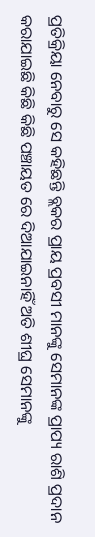ପ୍ରତିକ୍ରିୟା ନେବାରୁ ସେ କହିଛନ୍ତି ବ୍ଲକର ପ୍ରାୟ ପ୍ରବସୀ ମାନଙ୍କୁ ସେମାନଙ୍କ ପ୍ରାପ୍ୟ ରାଶି ପ୍ରଦାନ କରାଯାଇଛି କିଛି କିଛି ପଞ୍ଚାୟତ ରେ ଦିଆଯାଇନାହିଁ ଅତି ଶୀଘ୍ର ସେମାନଙ୍କୁ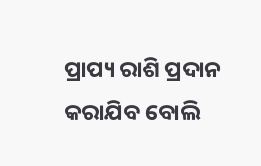ପ୍ରାପ୍ୟ ରାଶି ପ୍ରଦାନ କରାଯିବ ବୋଲି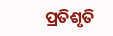ପ୍ରତିଶୃତି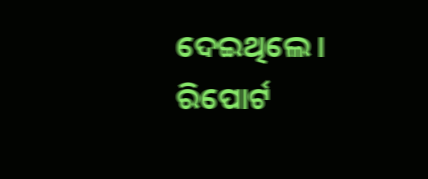ଦେଇଥିଲେ । ରିପୋର୍ଟ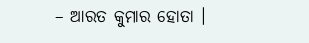– ଆରତ କୁମାର ହୋତା ।